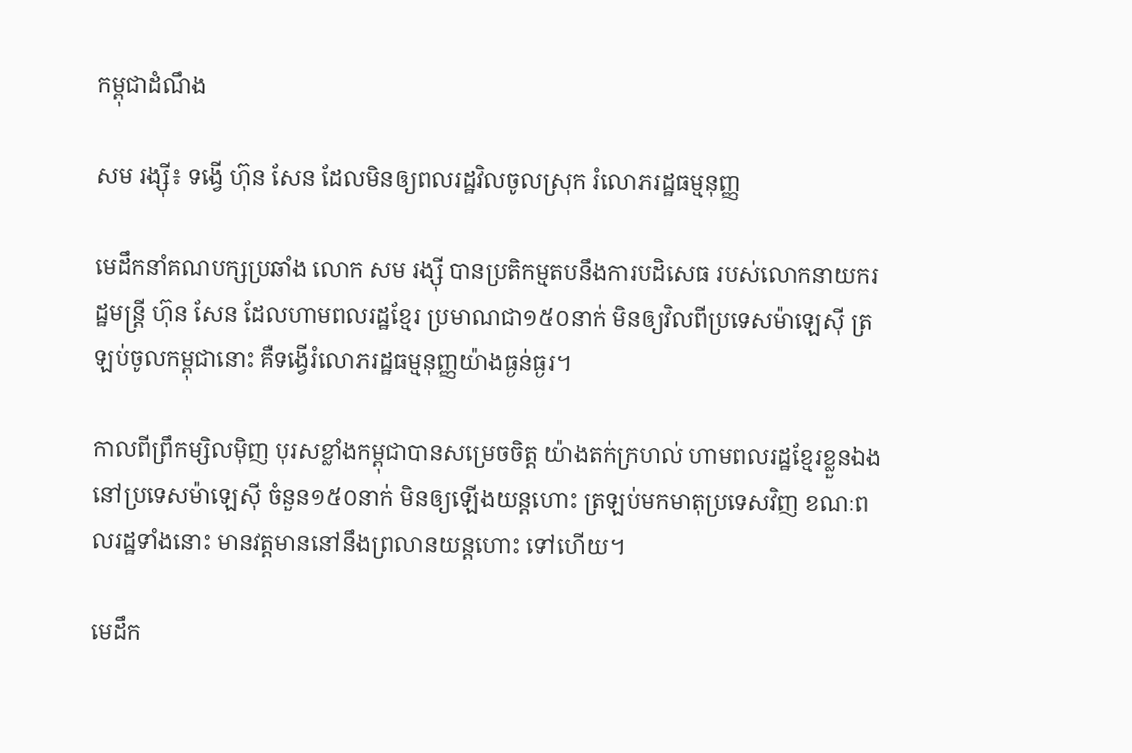កម្ពុជាដំណឹង

សម រង្ស៊ី៖ ទង្វើ ហ៊ុន សែន ដែលមិនឲ្យពលរដ្ឋវិលចូលស្រុក រំលោភរដ្ឋធម្មនុញ្ញ

មេដឹកនាំគណបក្សប្រឆាំង លោក សម រង្ស៊ី បានប្រតិកម្មតបនឹងការបដិសេធ របស់លោកនាយករដ្ឋមន្ត្រី ហ៊ុន សែន ដែលហាមពលរដ្ឋខ្មែរ ប្រមាណជា១៥០នាក់ មិនឲ្យវិលពីប្រទេសម៉ាឡេស៊ី ត្រឡប់ចូលកម្ពុជានោះ គឺទង្វើរំលោភរដ្ឋធម្មនុញ្ញយ៉ាងធ្ងន់ធ្ងរ។

កាលពីព្រឹកម្សិលម៉ិញ បុរសខ្លាំងកម្ពុជាបានសម្រេចចិត្ត យ៉ាងតក់ក្រហល់ ហាមពលរដ្ឋខ្មែរខ្លួនឯង នៅប្រទេសម៉ាឡេស៊ី ចំនួន១៥០នាក់ មិនឲ្យឡើងយន្ដហោះ ត្រឡប់មកមាតុប្រទេសវិញ ខណៈពលរដ្ឋទាំងនោះ មានវត្តមាននៅនឹងព្រលានយន្ដហោះ ទៅហើយ។

មេដឹក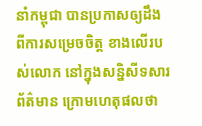នាំកម្ពុជា បានប្រកាសឲ្យដឹង ពីការសម្រេចចិត្ត ខាងលើរបស់លោក នៅក្នុងសន្និសីទសារព័ត៌មាន ក្រោមហេតុផលថា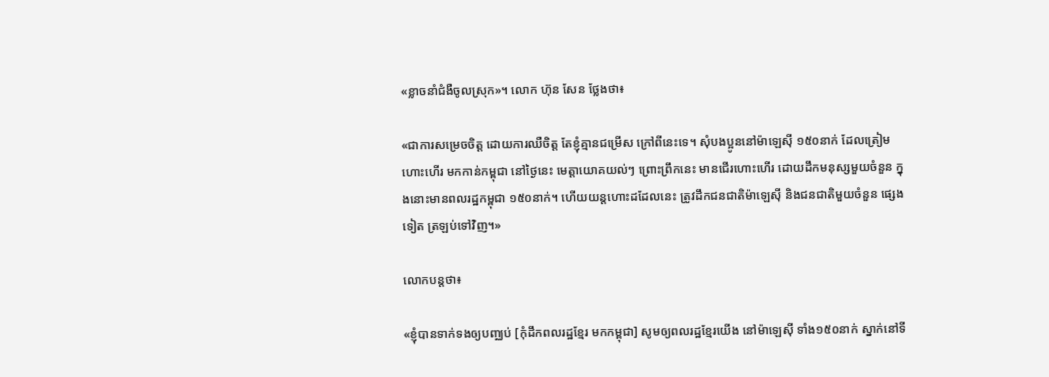«ខ្លាចនាំជំងឺចូលស្រុក»។ លោក ហ៊ុន សែន ថ្លែងថា៖

«ជាការសម្រេចចិត្ត ដោយការឈឺចិត្ត តែខ្ញុំគ្មានជម្រើស ក្រៅពីនេះទេ។ សុំបងប្អូននៅម៉ាឡេស៊ី ១៥០នាក់ ដែលត្រៀមហោះហើរ មកកាន់កម្ពុជា នៅថ្ងៃនេះ មេត្តាយោគយល់ៗ ព្រោះព្រឹកនេះ មានជើរហោះហើរ ដោយដឹកមនុស្សមួយចំនួន ក្នុងនោះមានពលរដ្ឋកម្ពុជា ១៥០នាក់។ ហើយយន្ដហោះដដែលនេះ ត្រូវដឹកជនជាតិម៉ាឡេស៊ី និងជនជាតិមួយចំនួន ផ្សេងទៀត ត្រឡប់ទៅវិញ។»

លោកបន្តថា៖

«ខ្ញុំបានទាក់ទងឲ្យបញ្ឈប់ [កុំដឹកពលរដ្ឋខ្មែរ មកកម្ពុជា] សូមឲ្យពលរដ្ឋខ្មែរយើង នៅម៉ាឡេស៊ី ទាំង១៥០នាក់ ស្នាក់នៅទី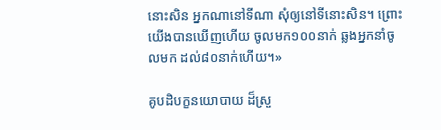នោះសិន អ្នកណានៅទីណា សុំឲ្យនៅទីនោះសិន។ ព្រោះយើងបានឃើញហើយ ចូលមក១០០នាក់ ឆ្លងអ្នកនាំចូលមក ដល់៨០នាក់ហើយ។»

គូបដិបក្ខនយោបាយ ដ៏ស្រួ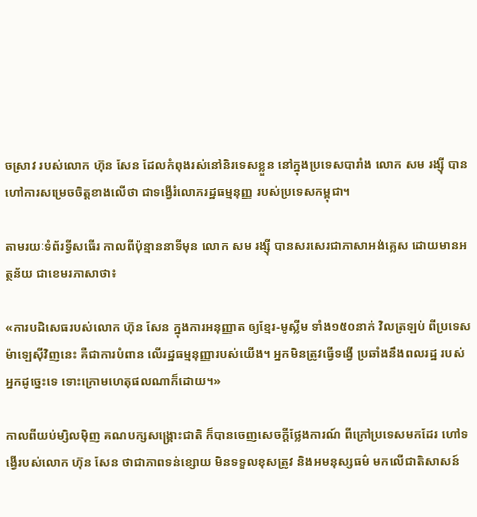ចស្រាវ របស់លោក ហ៊ុន សែន ដែលកំពុងរស់នៅនិរទេសខ្លួន នៅក្នុងប្រទេសបារាំង លោក សម រង្ស៊ី បានហៅការសម្រេចចិត្តខាងលើថា ជាទង្វើរំលោភរដ្ឋធម្មនុញ្ញ របស់ប្រទេសកម្ពុជា។

តាមរយៈទំព័រទ្វីសធើរ កាលពីប៉ុន្មាននាទីមុន លោក សម រង្ស៊ី បានសរសេរជាភាសាអង់គ្លេស ដោយមានអត្ថន័យ ជាខេមរភាសាថា៖

«ការបដិសេធរបស់លោក ហ៊ុន សែន ក្នុងការអនុញ្ញាត ឲ្យខ្មែរ-មូស្លីម ទាំង១៥០នាក់ វិលត្រឡប់ ពីប្រទេសម៉ាឡេស៊ីវិញនេះ គឺជាការបំពាន លើរដ្ឋធម្មនុញ្ញារបស់យើង។ អ្នកមិនត្រូវធ្វើទង្វើ ប្រឆាំងនឹងពលរដ្ឋ របស់អ្នកដូច្នេះទេ ទោះក្រោមហេតុផលណាក៏ដោយ។»

កាលពីយប់ម្សិលម៉ិញ គណបក្សសង្គ្រោះជាតិ ក៏បានចេញសេចក្ដីថ្លែងការណ៍ ពីក្រៅប្រទេសមកដែរ ហៅទង្វើរបស់លោក ហ៊ុន សែន ថាជាភាពទន់ខ្សោយ មិនទទួលខុសត្រូវ និងអមនុស្សធម៌ មកលើជាតិសាសន៍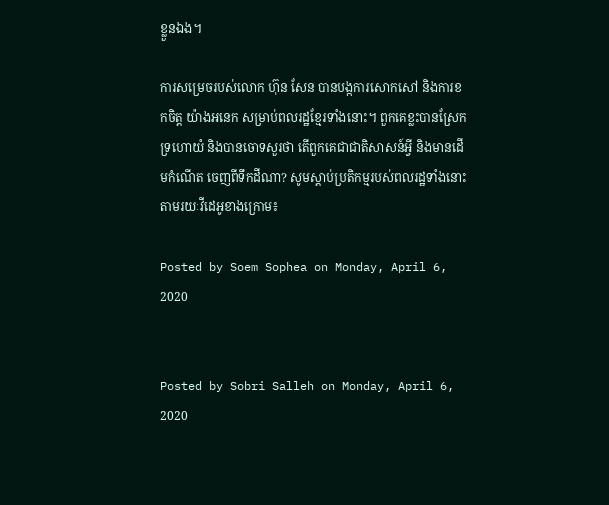ខ្លួនឯង។

ការសម្រេចរបស់លោក ហ៊ុន សែន បានបង្កការសោកសៅ និងការខកចិត្ត យ៉ាងអនេក សម្រាប់ពលរដ្ឋខ្មែរទាំងនោះ។ ពួកគេខ្លះបានស្រែកទ្រហោយំ និងបានចោទសួរថា តើពួកគេជាជាតិសាសន៍អ្វី និងមានដើមកំណើត ចេញពីទឹកដីណា? សូមស្ដាប់ប្រតិកម្មរបស់ពលរដ្ឋទាំងនោះ តាមរយៈវីដេអូខាងក្រោម៖

Posted by Soem Sophea on Monday, April 6, 2020


Posted by Sobri Salleh on Monday, April 6, 2020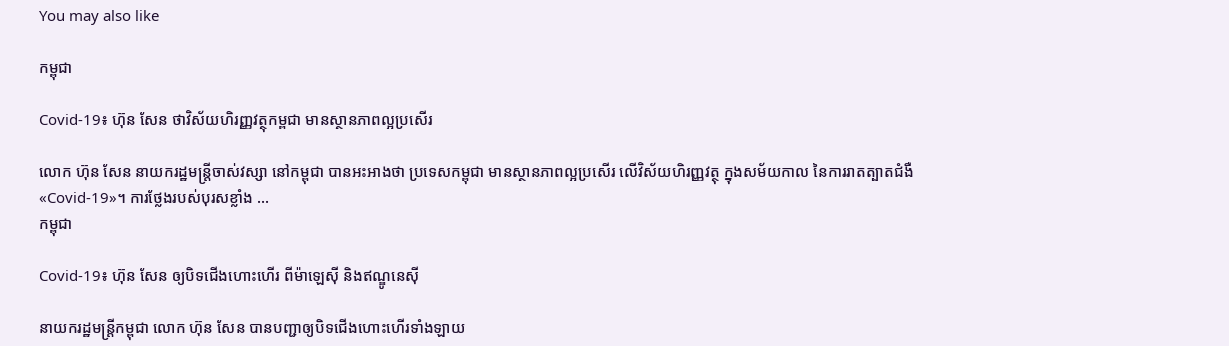You may also like

កម្ពុជា

Covid-19៖ ហ៊ុន សែន ថាវិស័យហិរញ្ញវត្ថុកម្ពជា មានស្ថានភាពល្អប្រសើរ

លោក ហ៊ុន សែន នាយករដ្ឋមន្ត្រីចាស់វស្សា នៅកម្ពុជា បានអះអាងថា ប្រទេសកម្ពុជា មានស្ថានភាពល្អប្រសើរ លើវិស័យហិរញ្ញវត្ថុ ក្នុងសម័យកាល នៃការរាតត្បាតជំងឺ «Covid-19»។ ការថ្លែងរបស់បុរសខ្លាំង ...
កម្ពុជា

Covid-19៖ ហ៊ុន សែន ឲ្យបិទជើងហោះហើរ ពីម៉ាឡេស៊ី និងឥណ្ឌូនេស៊ី

នាយករដ្ឋមន្ត្រីកម្ពុជា លោក ហ៊ុន សែន បានបញ្ជាឲ្យបិទជើងហោះហើរទាំងឡាយ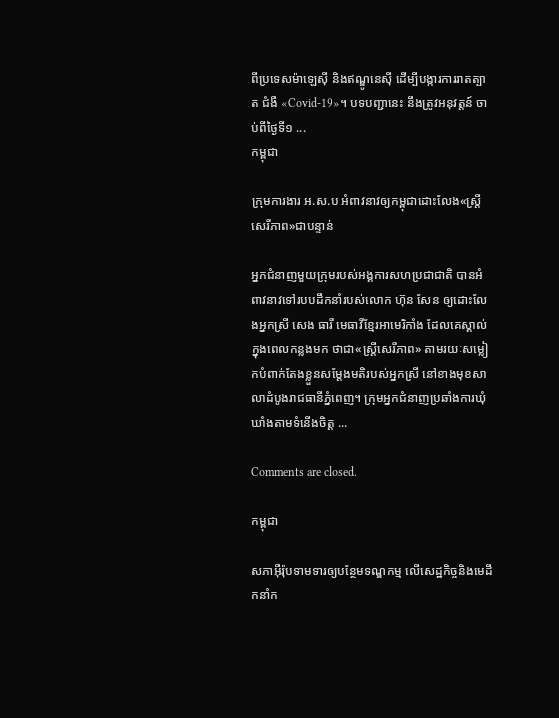ពីប្រទេសម៉ាឡេស៊ី និងឥណ្ឌូនេស៊ី ដើម្បីបង្ការការរាតត្បាត ជំងឺ «Covid-19»។ បទបញ្ជានេះ នឹងត្រូវអនុវត្តន៍ ចាប់ពីថ្ងៃទី១ ...
កម្ពុជា

ក្រុមការងារ អ.ស.ប អំពាវនាវឲ្យកម្ពុជាដោះលែង«ស្ត្រីសេរីភាព»ជាបន្ទាន់

អ្នកជំនាញមួយក្រុមរបស់អង្គការសហប្រជាជាតិ បានអំពាវនាវទៅរបបដឹកនាំរបស់លោក ហ៊ុន សែន ឲ្យដោះលែងអ្នកស្រី សេង ធារី មេធាវីខ្មែរអាមេរិកាំង ដែលគេស្គាល់ក្នុងពេលកន្លងមក ថាជា«ស្ត្រីសេរីភាព» តាមរយៈសម្លៀកបំពាក់តែងខ្លួនសម្ដែងមតិរបស់អ្នកស្រី នៅខាងមុខសាលាដំបូងរាជធានីភ្នំពេញ។ ក្រុមអ្នកជំនាញប្រឆាំងការឃុំឃាំងតាមទំនើងចិត្ត ...

Comments are closed.

កម្ពុជា

សភាអ៊ឺរ៉ុបទាមទារឲ្យបន្ថែមទណ្ឌកម្ម លើសេដ្ឋកិច្ចនិងមេដឹកនាំក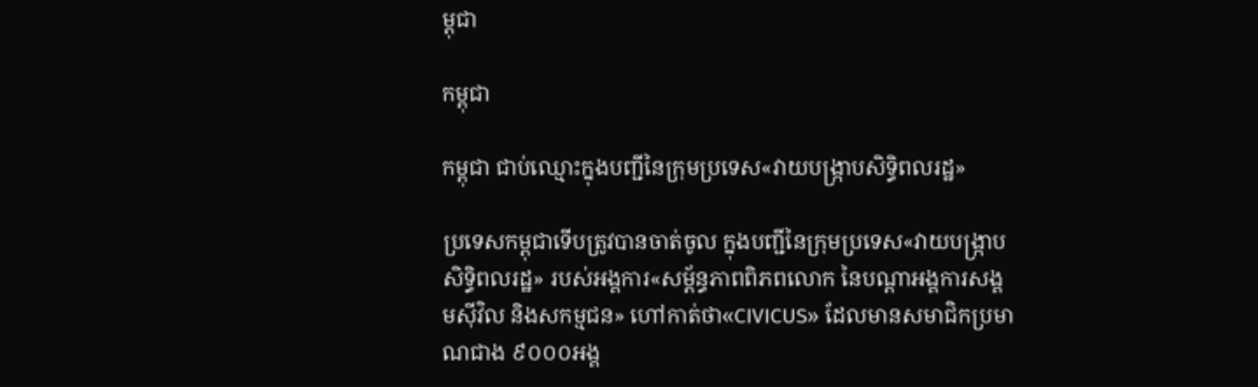ម្ពុជា

កម្ពុជា

កម្ពុជា ជាប់ឈ្មោះក្នុងបញ្ជីនៃក្រុមប្រទេស«វាយបង្ក្រាបសិទ្ធិពលរដ្ឋ»

ប្រទេសកម្ពុជាទើបត្រូវបានចាត់ចូល ក្នុងបញ្ជីនៃក្រុមប្រទេស«វាយបង្ក្រាបសិទ្ធិពលរដ្ឋ» របស់អង្គការ«សម្ព័ន្ធភាពពិភពលោក នៃបណ្ដាអង្គការសង្គមស៊ីវិល និងសកម្មជន» ហៅកាត់ថា«CIVICUS» ដែលមានសមាជិកប្រមាណជាង ៩០០០អង្គ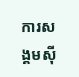ការសង្គមស៊ី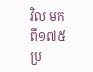វិល មកពី១៧៥ប្រ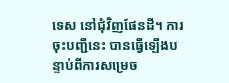ទេស នៅជុំវិញផែនដី។ ការចុះបញ្ជីនេះ បានធ្វើឡើងបន្ទាប់ពីការសម្រេច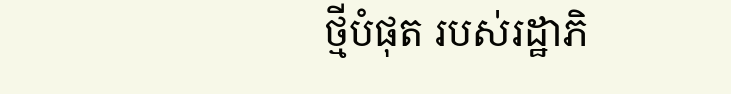ថ្មីបំផុត របស់រដ្ឋាភិ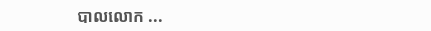បាលលោក ...